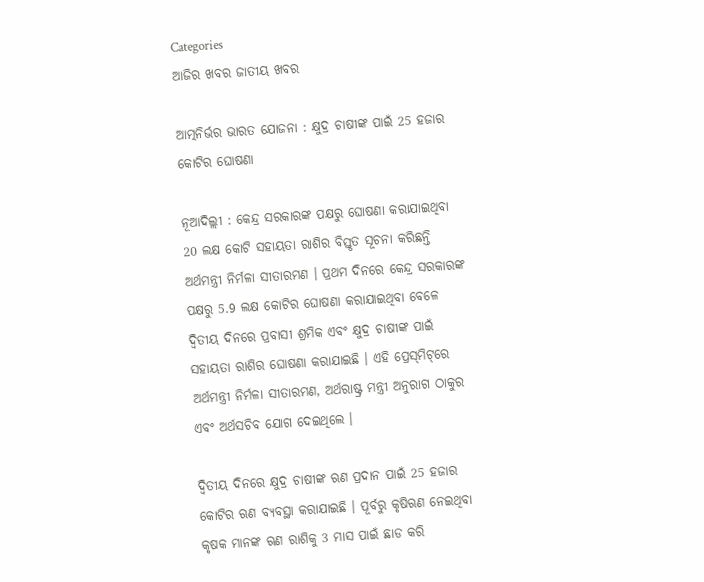Categories
ଆଜିର ଖବର ଜାତୀୟ ଖବର

ଆତ୍ମନିର୍ଭର ଭାରତ ଯୋଜନା : କ୍ଷୁଦ୍ର ଚାଷୀଙ୍କ ପାଇଁ 25 ହଜାର କୋଟିର ଘୋଷଣା

ନୂଆଦିଲ୍ଲୀ : କେନ୍ଦ୍ର ସରକାରଙ୍କ ପକ୍ଷରୁ ଘୋଷଣା କରାଯାଇଥିବା 20 ଲକ୍ଷ କୋଟି ସହାୟତା ରାଶିର ବିସ୍ତୃତ ସୂଚନା କରିଛନ୍ତି ଅର୍ଥମନ୍ତ୍ରୀ ନିର୍ମଳା ସୀତାରମଣ । ପ୍ରଥମ ଦିନରେ କେନ୍ଦ୍ର ସରକାରଙ୍କ ପକ୍ଷରୁ 5.9 ଲକ୍ଷ କୋଟିର ଘୋଷଣା କରାଯାଇଥିବା ବେଳେ ଦ୍ବିତୀୟ ଦିନରେ ପ୍ରବାସୀ ଶ୍ରମିକ ଏବଂ କ୍ଷୁଦ୍ର ଚାଷୀଙ୍କ ପାଇଁ ସହାୟତା ରାଶିର ଘୋଷଣା କରାଯାଇଛି । ଏହି ପ୍ରେସ୍‌ମିଟ୍‌ରେ ଅର୍ଥମନ୍ତ୍ରୀ ନିର୍ମଳା ସୀତାରମଣ, ଅର୍ଥରାଷ୍ଟ୍ର ମନ୍ତ୍ରୀ ଅନୁରାଗ ଠାକୁର ଏବଂ ଅର୍ଥସଚିବ ଯୋଗ ଦେଇଥିଲେ ।

ଦ୍ବିତୀୟ ଦିନରେ କ୍ଷୁଦ୍ର ଚାଷୀଙ୍କ ଋଣ ପ୍ରଦାନ ପାଇଁ 25 ହଜାର କୋଟିର ଋଣ ବ୍ୟବସ୍ଥା କରାଯାଇଛି । ପୂର୍ବରୁ କୃଷିଋଣ ନେଇଥିବା କୃଷକ ମାନଙ୍କ ଋଣ ରାଶିକୁ 3 ମାସ ପାଇଁ ଛାଡ କରି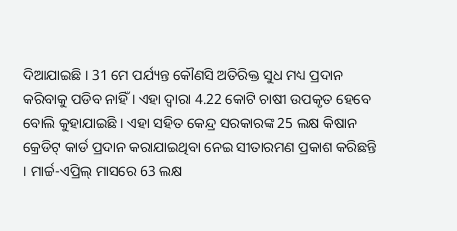ଦିଆଯାଇଛି । 31 ମେ ପର୍ଯ୍ୟନ୍ତ କୌଣସି ଅତିରିକ୍ତ ସୁଧ ମଧ୍ୟ ପ୍ରଦାନ କରିବାକୁ ପଡିବ ନାହିଁ । ଏହା ଦ୍ବାରା 4.22 କୋଟି ଚାଷୀ ଉପକୃତ ହେବେ ବୋଲି କୁହାଯାଇଛି । ଏହା ସହିତ କେନ୍ଦ୍ର ସରକାରଙ୍କ 25 ଲକ୍ଷ କିଷାନ କ୍ରେଡିଟ୍‌ କାର୍ଡ ପ୍ରଦାନ କରାଯାଇଥିବା ନେଇ ସୀତାରମଣ ପ୍ରକାଶ କରିଛନ୍ତି । ମାର୍ଚ୍ଚ-ଏପ୍ରିଲ୍‌ ମାସରେ 63 ଲକ୍ଷ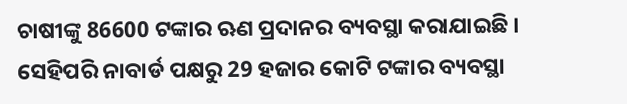ଚାଷୀଙ୍କୁ 86600 ଟଙ୍କାର ଋଣ ପ୍ରଦାନର ବ୍ୟବସ୍ଥା କରାଯାଇଛି । ସେହିପରି ନାବାର୍ଡ ପକ୍ଷରୁ 29 ହଜାର କୋଟି ଟଙ୍କାର ବ୍ୟବସ୍ଥା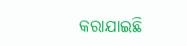କରାଯାଇଛି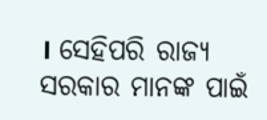। ସେହିପରି ରାଜ୍ୟ ସରକାର ମାନଙ୍କ ପାଇଁ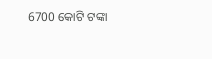6700 କୋଟି ଟଙ୍କା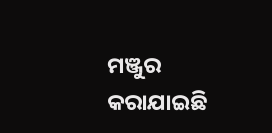ମଞ୍ଜୁର କରାଯାଇଛି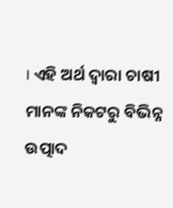। ଏହି ଅର୍ଥ ଦ୍ବାରା ଚାଷୀ ମାନଙ୍କ ନିକଟରୁ ବିଭିନ୍ନ ଉତ୍ପାଦ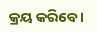କ୍ରୟ କରିବେ ।